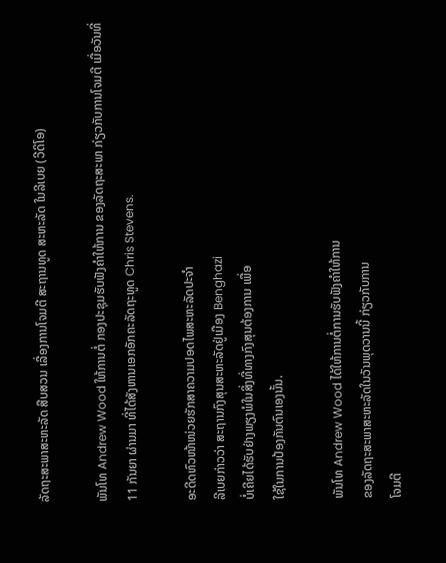ລັດຖະສະພາສະຫະລັດ ສືບສວນ ເລື່ອງການໂຈມຕີ ສະຖານທູດ ສະຫະລັດ ໃນລີເບຍ (ວີດິໂອ)

ພັນໂທ Andrew Wood ໃຫ້ການຕໍ່ ກອງປະຊຸມຮັບຟັງຄຳໃຫ້ການ ຂອງລັດຖະສະພາ ກ່ຽວກັບການໂຈມຕີ ເມື່ອວັນທີ່ 11 ກັນຍາ ຜ່ານມາ ທີ່ໄດ້ສັງຫານເອກອັກຄະລັດຖະທູດ Chris Stevens.

ອະດີດຫົວໜ້າໜ່ວຍຮັກສາຄວາມປອດໄພສະຫະລັດປະຈໍາ
ລີເບຍກ່າວວ່າ ສະຖານກົງສຸນສະຫະລັດຢູ່ເມືອງ Benghazi
ບໍ່ເຄີຍໄດ້ຮັບຢ່າງພຽງພໍໃນສິ່ງທີ່ທາງກົງສຸນຕ້ອງການ ເພື່ອ
ໃຊ້ໃນການປ້ອງກັນຕົນເອງນັ້ນ.

ພັນໂທ Andrew Wood ໄດ້ໃຫ້ການຕໍ່ການຮັບຟັງຄຳໃຫ້ການ
ຂອງລັດຖະສະພາສະຫະລັດໃນວັນພຸດວານນີ້ ກ່ຽວກັບການ
ໂຈມຕີ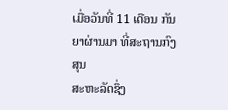ເມື່ອວັນທີ່ 11 ເດືອນ ກັນຍາຜ່ານມາ ທີ່ສະຖານກົງສຸນ
ສະຫະລັດຊຶ່ງ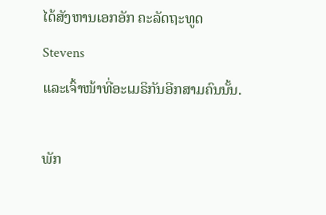ໄດ້ສັງຫານເອກອັກ ຄະລັດຖະທູດ Stevens
ແລະເຈົ້າໜ້າທີ່ອະເມຣິກັນອີກສາມຄົນນັ້ນ.

ພັກ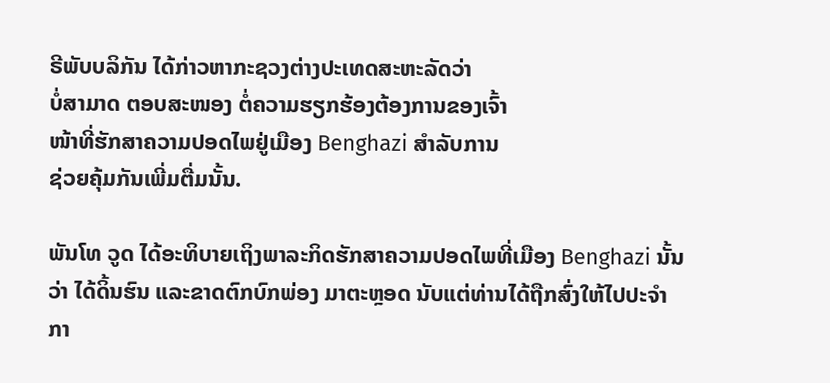ຣີພັບບລິກັນ ໄດ້ກ່າວຫາກະຊວງຕ່າງປະເທດສະຫະລັດວ່າ
ບໍ່ສາມາດ ຕອບສະໜອງ ຕໍ່ຄວາມຮຽກຮ້ອງຕ້ອງການຂອງເຈົ້າ
ໜ້າທີ່ຮັກສາຄວາມປອດໄພຢູ່ເມືອງ Benghazi ສໍາລັບການ
ຊ່ວຍຄຸ້ມກັນເພີ່ມຕື່ມນັ້ນ.

ພັນໂທ ວູດ ໄດ້ອະທິບາຍເຖິງພາລະກິດຮັກສາຄວາມປອດໄພທີ່ເມືອງ Benghazi ນັ້ນ
ວ່າ ໄດ້ດິ້ນຮົນ ແລະຂາດຕົກບົກພ່ອງ ມາຕະຫຼອດ ນັບແຕ່ທ່ານໄດ້ຖືກສົ່ງໃຫ້ໄປປະຈໍາ
ກາ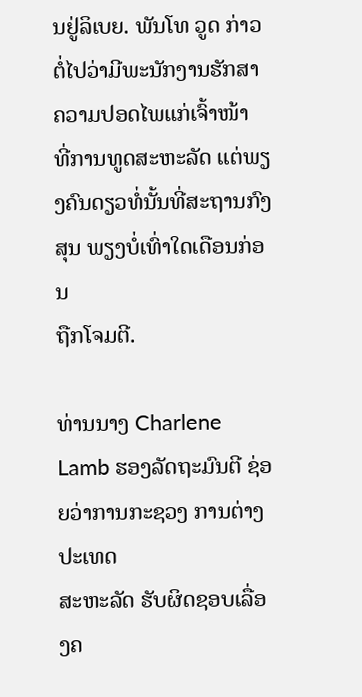ນຢູ່ລິເບຍ. ພັນໂທ ວູດ ກ່າວຕໍ່ໄປວ່າມີພະນັກງານຮັກສາຄວາມປອດໄພແກ່ເຈົ້າໜ້າ
ທີ່ການທູດສະຫະລັດ ແຕ່ພຽງຄົນດຽວທໍ່ນັ້ນທີ່ສະຖານກົງສຸນ ພຽງບໍ່ເທົ່າໃດເດືອນກ່ອນ
ຖືກໂຈມຕີ.

ທ່ານນາງ Charlene Lamb ຮອງລັດຖະມົນຕີ ຊ່ອຍວ່າການກະຊວງ ການຕ່າງປະເທດ
ສະຫະລັດ ຮັບຜິດຊອບເລື່ອງຄ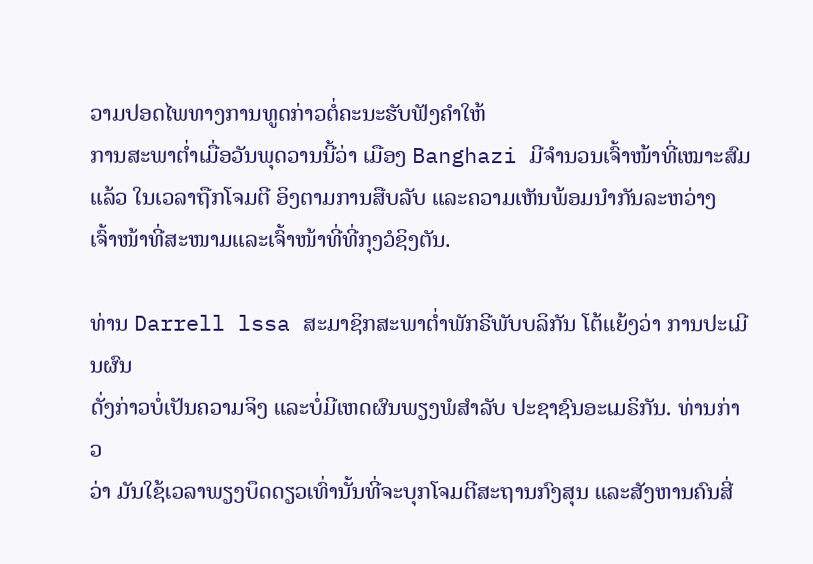ວາມປອດໄພທາງການທູດກ່າວຕໍ່ຄະນະຮັບຟັງຄໍາໃຫ້
ການສະພາຕໍ່າເມື່ອວັນພຸດວານນີ້ວ່າ ເມືອງ Banghazi ມີຈໍານວນເຈົ້າໜ້າທີ່ເໝາະສົມ
ແລ້ວ ໃນເວລາຖືກໂຈມຕີ ອິງຕາມການສືບລັບ ແລະຄວາມເຫັນພ້ອມນຳກັນລະຫວ່າງ
ເຈົ້າໜ້າທີ່ສະໜາມແລະເຈົ້າໜ້າທີ່ທີ່ກຸງວໍຊິງຕັນ.

ທ່ານ Darrell lssa ສະມາຊິກສະພາຕໍ່າພັກຣີພັບບລິກັນ ໂຕ້ແຍ້ງວ່າ ການປະເມີນຜົນ
ດັ່ງກ່າວບໍ່ເປັນຄວາມຈິງ ແລະບໍ່ມີເຫດຜົນພຽງພໍສຳລັບ ປະຊາຊົນອະເມຣິກັນ. ທ່ານກ່າວ
ວ່າ ມັນໃຊ້ເວລາພຽງບຶດດຽວເທົ່ານັ້ນທີ່ຈະບຸກໂຈມຕີສະຖານກົງສຸນ ແລະສັງຫານຄົນສີ່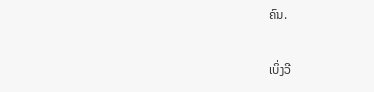ຄົນ.

ເບິ່ງວີ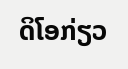ດິໂອກ່ຽວ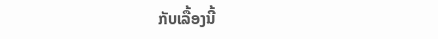ກັບເລື້ອງນີ້